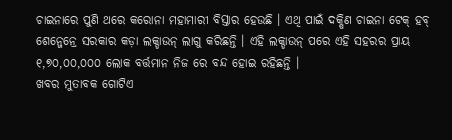ଚାଇନାରେ ପୁଣି ଥରେ କରୋନା ମହାମାରୀ ବିସ୍ତାର ହେଉଛି । ଏଥି ପାଇଁ ଦକ୍ଷିଣ ଚାଇନା ଟେକ୍ ହବ୍ ଶେନ୍ଜେନ୍ରେ ସରକାର କଡ଼ା ଲକ୍ଡାଉନ୍ ଲାଗୁ କରିଛନ୍ତି । ଏହି ଲକ୍ଡାଉନ୍ ପରେ ଏହି ସହରର ପ୍ରାୟ ୧,୭୦,୦୦,୦୦୦ ଲୋକ ବର୍ତ୍ତମାନ ନିଜ ରେ ବନ୍ଦ ହୋଇ ରହିଛନ୍ତି ।
ଖବର ମୁତାବକ ଗୋଟିଏ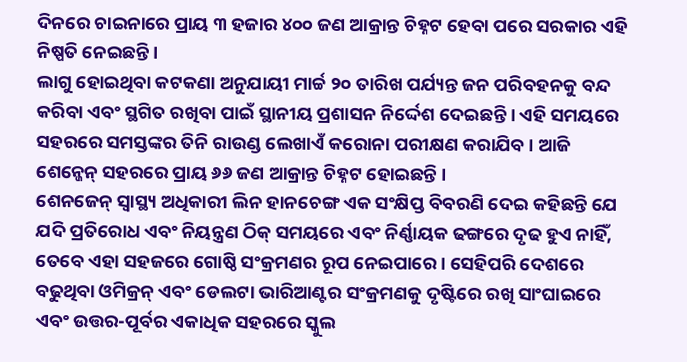ଦିନରେ ଚାଇନାରେ ପ୍ରାୟ ୩ ହଜାର ୪୦୦ ଜଣ ଆକ୍ରାନ୍ତ ଚିହ୍ନଟ ହେବା ପରେ ସରକାର ଏହି ନିଷ୍ପତି ନେଇଛନ୍ତି ।
ଲାଗୁ ହୋଇଥିବା କଟକଣା ଅନୁଯାୟୀ ମାର୍ଚ୍ଚ ୨୦ ତାରିଖ ପର୍ଯ୍ୟନ୍ତ ଜନ ପରିବହନକୁ ବନ୍ଦ କରିବା ଏବଂ ସ୍ଥଗିତ ରଖିବା ପାଇଁ ସ୍ଥାନୀୟ ପ୍ରଶାସନ ନିର୍ଦ୍ଦେଶ ଦେଇଛନ୍ତି । ଏହି ସମୟରେ ସହରରେ ସମସ୍ତଙ୍କର ତିନି ରାଉଣ୍ଡ ଲେଖାଏଁ କରୋନା ପରୀକ୍ଷଣ କରାଯିବ । ଆଜି ଶେନ୍ଜେନ୍ ସହରରେ ପ୍ରାୟ ୬୬ ଜଣ ଆକ୍ରାନ୍ତ ଚିହ୍ନଟ ହୋଇଛନ୍ତି ।
ଶେନଜେନ୍ ସ୍ୱାସ୍ଥ୍ୟ ଅଧିକାରୀ ଲିନ ହାନଚେଙ୍ଗ ଏକ ସଂକ୍ଷିପ୍ତ ବିବରଣି ଦେଇ କହିଛନ୍ତି ଯେ ଯଦି ପ୍ରତିରୋଧ ଏବଂ ନିୟନ୍ତ୍ରଣ ଠିକ୍ ସମୟରେ ଏବଂ ନିର୍ଣ୍ଣାୟକ ଢଙ୍ଗରେ ଦୃଢ ହୁଏ ନାହିଁ, ତେବେ ଏହା ସହଜରେ ଗୋଷ୍ଠି ସଂକ୍ରମଣର ରୂପ ନେଇପାରେ । ସେହିପରି ଦେଶରେ ବଢୁଥିବା ଓମିକ୍ରନ୍ ଏବଂ ଡେଲଟା ଭାରିଆଣ୍ଟର ସଂକ୍ରମଣକୁ ଦୃଷ୍ଟିରେ ରଖି ସାଂଘାଇରେ ଏବଂ ଉତ୍ତର-ପୂର୍ବର ଏକାଧିକ ସହରରେ ସ୍କୁଲ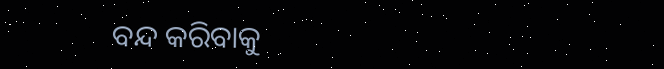ବନ୍ଦ କରିବାକୁ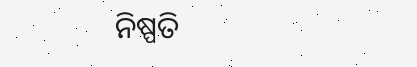ନିଷ୍ପତି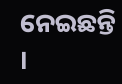ନେଇଛନ୍ତି ।